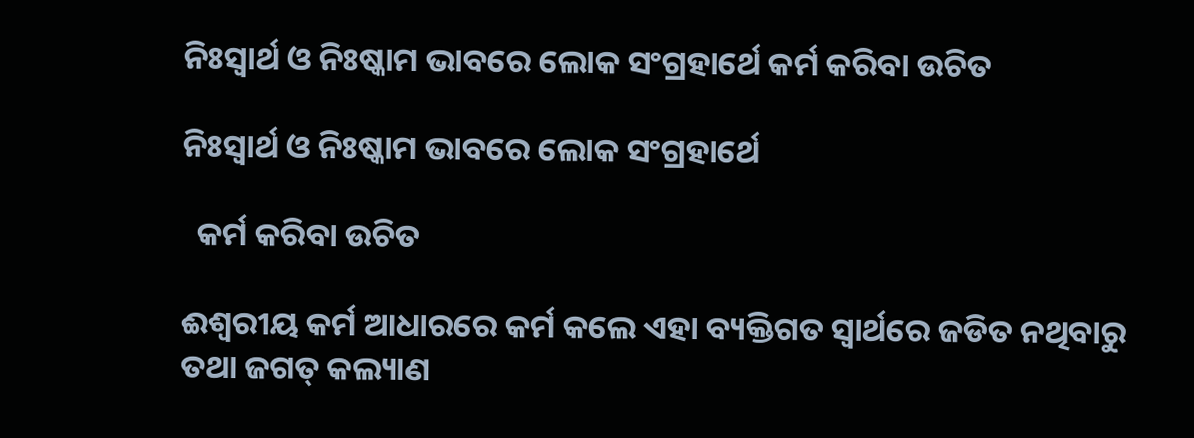ନିଃସ୍ବାର୍ଥ ଓ ନିଃଷ୍କାମ ଭାବରେ ଲୋକ ସଂଗ୍ରହାର୍ଥେ କର୍ମ କରିବା ଉଚିତ

ନିଃସ୍ବାର୍ଥ ଓ ନିଃଷ୍କାମ ଭାବରେ ଲୋକ ସଂଗ୍ରହାର୍ଥେ

  କର୍ମ କରିବା ଉଚିତ

ଈଶ୍ୱରୀୟ କର୍ମ ଆଧାରରେ କର୍ମ କଲେ ଏହା ବ୍ୟକ୍ତିଗତ ସ୍ବାର୍ଥରେ ଜଡିତ ନଥିବାରୁ ତଥା ଜଗତ୍ କଲ୍ୟାଣ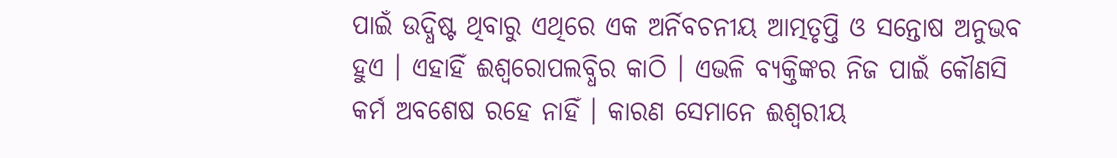ପାଇଁ ଉଦ୍ଧିଷ୍ଟ ଥିବାରୁ ଏଥିରେ ଏକ ଅର୍ନିବଚନୀୟ ଆତ୍ମତୃପ୍ତି ଓ ସନ୍ତୋଷ ଅନୁଭବ ହୁଏ । ଏହାହିଁ ଈଶ୍ୱରୋପଲବ୍ଧିର କାଠି । ଏଭଳି ବ୍ୟକ୍ତିଙ୍କର ନିଜ ପାଇଁ କୌଣସି କର୍ମ ଅବଶେଷ ରହେ ନାହିଁ । କାରଣ ସେମାନେ ଈଶ୍ୱରୀୟ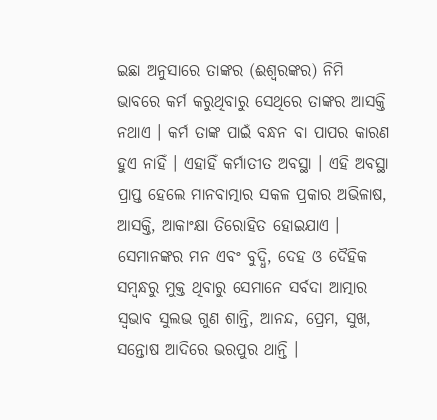ଇଛା ଅନୁସାରେ ତାଙ୍କର (ଈଶ୍ୱରଙ୍କର) ନିମି ଭାବରେ କର୍ମ କରୁଥିବାରୁ ସେଥିରେ ତାଙ୍କର ଆସକ୍ତି ନଥାଏ । କର୍ମ ତାଙ୍କ ପାଇଁ ବନ୍ଧନ ବା ପାପର କାରଣ ହୁଏ ନାହିଁ । ଏହାହିଁ କର୍ମାତୀତ ଅବସ୍ଥା । ଏହି ଅବସ୍ଥା ପ୍ରାପ୍ତ ହେଲେ ମାନବାତ୍ମାର ସକଳ ପ୍ରକାର ଅଭିଳାଷ, ଆସକ୍ତି, ଆକାଂକ୍ଷା ତିରୋହିତ ହୋଇଯାଏ । ସେମାନଙ୍କର ମନ ଏବଂ ବୁଦ୍ଧି, ଦେହ ଓ ଦୈହିକ ସମ୍ବନ୍ଧରୁ ମୁକ୍ତ ଥିବାରୁ ସେମାନେ ସର୍ବଦା ଆତ୍ମାର ସ୍ବଭାବ ସୁଲଭ ଗୁଣ ଶାନ୍ତି, ଆନନ୍ଦ, ପ୍ରେମ, ସୁଖ, ସନ୍ତୋଷ ଆଦିରେ ଭରପୁର ଥାନ୍ତି ।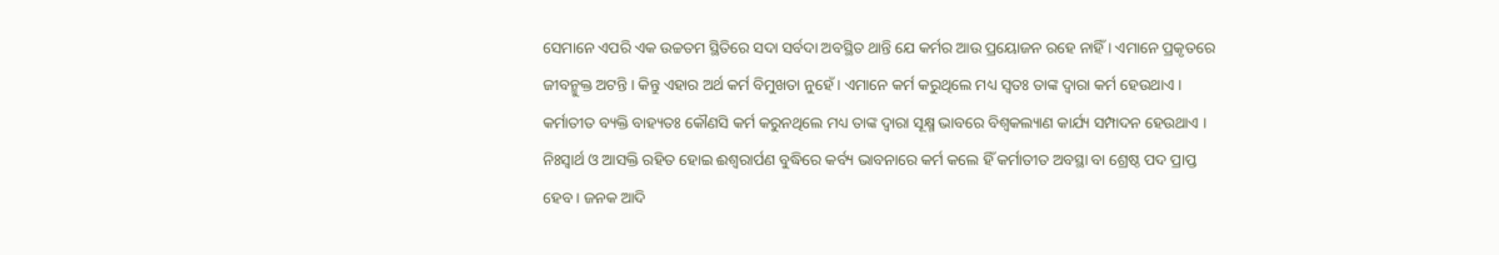ସେମାନେ ଏପରି ଏକ ଉଚ୍ଚତମ ସ୍ଥିତିରେ ସଦା ସର୍ବଦା ଅବସ୍ଥିତ ଥାନ୍ତି ଯେ କର୍ମର ଆଉ ପ୍ରୟୋଜନ ରହେ ନାହିଁ । ଏମାନେ ପ୍ରକୃତରେ ଜୀବନ୍ମୁକ୍ତ ଅଟନ୍ତି । କିନ୍ତୁ ଏହାର ଅର୍ଥ କର୍ମ ବିମୁଖତା ନୁହେଁ । ଏମାନେ କର୍ମ କରୁଥିଲେ ମଧ୍ୟ ସ୍ବତଃ ତାଙ୍କ ଦ୍ୱାରା କର୍ମ ହେଉଥାଏ ।
କର୍ମାତୀତ ବ୍ୟକ୍ତି ବାହ୍ୟତଃ କୌଣସି କର୍ମ କରୁନଥିଲେ ମଧ୍ୟ ତାଙ୍କ ଦ୍ୱାରା ସୂକ୍ଷ୍ମ ଭାବରେ ବିଶ୍ୱକଲ୍ୟାଣ କାର୍ଯ୍ୟ ସମ୍ପାଦନ ହେଉଥାଏ । ନିଃସ୍ବାର୍ଥ ଓ ଆସକ୍ତି ରହିତ ହୋଇ ଈଶ୍ୱରାର୍ପଣ ବୁଦ୍ଧିରେ କର୍ବ୍ୟ ଭାବନାରେ କର୍ମ କଲେ ହିଁ କର୍ମାତୀତ ଅବସ୍ଥା ବା ଶ୍ରେଷ୍ଠ ପଦ ପ୍ରାପ୍ତ ହେବ । ଜନକ ଆଦି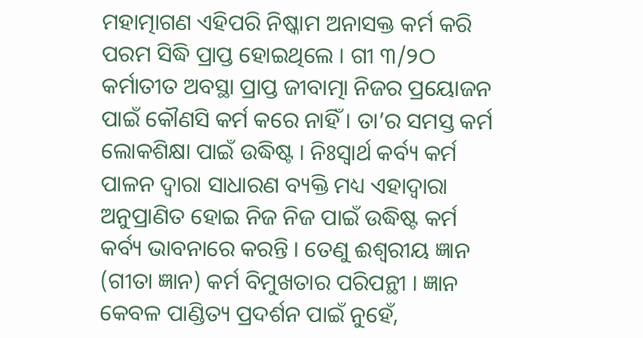ମହାତ୍ମାଗଣ ଏହିପରି ନିଷ୍କାମ ଅନାସକ୍ତ କର୍ମ କରି ପରମ ସିଦ୍ଧି ପ୍ରାପ୍ତ ହୋଇଥିଲେ । ଗୀ ୩/୨ଠ କର୍ମାତୀତ ଅବସ୍ଥା ପ୍ରାପ୍ତ ଜୀବାତ୍ମା ନିଜର ପ୍ରୟୋଜନ ପାଇଁ କୌଣସି କର୍ମ କରେ ନାହିଁ । ତା’ର ସମସ୍ତ କର୍ମ  ଲୋକଶିକ୍ଷା ପାଇଁ ଉଦ୍ଧିଷ୍ଟ । ନିଃସ୍ବାର୍ଥ କର୍ବ୍ୟ କର୍ମ ପାଳନ ଦ୍ୱାରା ସାଧାରଣ ବ୍ୟକ୍ତି ମଧ୍ୟ ଏହାଦ୍ୱାରା ଅନୁପ୍ରାଣିତ ହୋଇ ନିଜ ନିଜ ପାଇଁ ଉଦ୍ଧିଷ୍ଟ କର୍ମ କର୍ବ୍ୟ ଭାବନାରେ କରନ୍ତି । ତେଣୁ ଈଶ୍ୱରୀୟ ଜ୍ଞାନ (ଗୀତା ଜ୍ଞାନ) କର୍ମ ବିମୁଖତାର ପରିପନ୍ଥୀ । ଜ୍ଞାନ କେବଳ ପାଣ୍ଡିତ୍ୟ ପ୍ରଦର୍ଶନ ପାଇଁ ନୁହେଁ,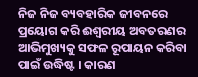ନିଜ ନିଜ ବ୍ୟବହାରିକ ଜୀବନରେ ପ୍ରୟୋଗ କରି ଈଶ୍ୱରୀୟ ଅବତରଣର ଆଭିମୁଖ୍ୟକୁ ସଫଳ ରୂପାୟନ କରିବା ପାଇଁ ଉଦ୍ଧିଷ୍ଟ । କାରଣ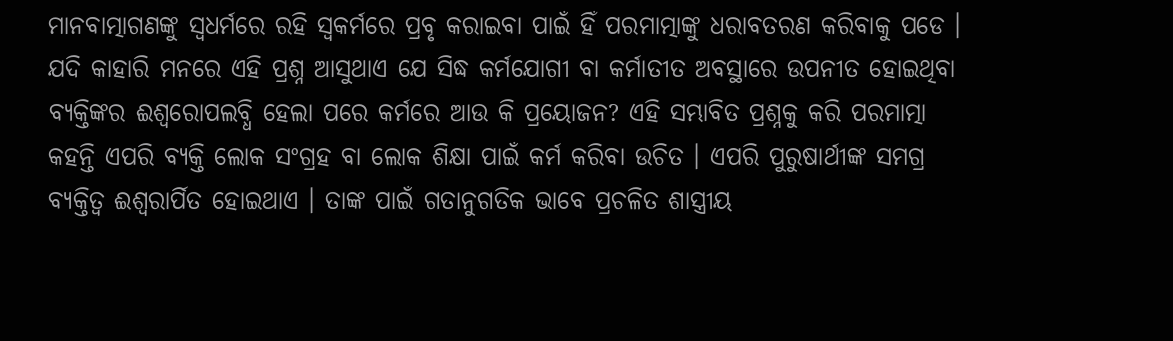ମାନବାତ୍ମାଗଣଙ୍କୁ ସ୍ବଧର୍ମରେ ରହି ସ୍ବକର୍ମରେ ପ୍ରବୃ କରାଇବା ପାଇଁ ହିଁ ପରମାତ୍ମାଙ୍କୁ ଧରାବତରଣ କରିବାକୁ ପଡେ ।
ଯଦି କାହାରି ମନରେ ଏହି ପ୍ରଶ୍ନ ଆସୁଥାଏ ଯେ ସିଦ୍ଧ କର୍ମଯୋଗୀ ବା କର୍ମାତୀତ ଅବସ୍ଥାରେ ଉପନୀତ ହୋଇଥିବା ବ୍ୟକ୍ତିଙ୍କର ଈଶ୍ୱରୋପଲବ୍ଧି ହେଲା ପରେ କର୍ମରେ ଆଉ କି ପ୍ରୟୋଜନ? ଏହି ସମ୍ଭାବିତ ପ୍ରଶ୍ନକୁ କରି ପରମାତ୍ମା କହନ୍ତି ଏପରି ବ୍ୟକ୍ତି ଲୋକ ସଂଗ୍ରହ ବା ଲୋକ ଶିକ୍ଷା ପାଇଁ କର୍ମ କରିବା ଉଚିତ । ଏପରି ପୁରୁଷାର୍ଥୀଙ୍କ ସମଗ୍ର ବ୍ୟକ୍ତିତ୍ୱ ଈଶ୍ୱରାର୍ପିତ ହୋଇଥାଏ । ତାଙ୍କ ପାଇଁ ଗତାନୁଗତିକ ଭାବେ ପ୍ରଚଳିତ ଶାସ୍ତ୍ରୀୟ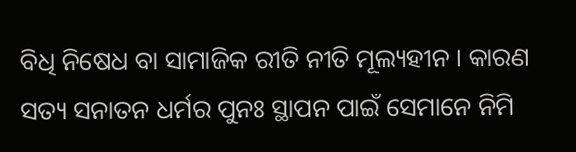ବିଧି ନିଷେଧ ବା ସାମାଜିକ ରୀତି ନୀତି ମୂଲ୍ୟହୀନ । କାରଣ ସତ୍ୟ ସନାତନ ଧର୍ମର ପୁନଃ ସ୍ଥାପନ ପାଇଁ ସେମାନେ ନିମି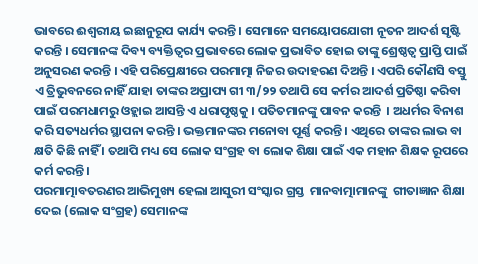ଭାବରେ ଈଶ୍ୱରୀୟ ଇଛାନୁରୂପ କାର୍ଯ୍ୟ କରନ୍ତି । ସେମାନେ ସମୟୋପଯୋଗୀ ନୂତନ ଆଦର୍ଶ ସୃଷ୍ଟି କରନ୍ତି । ସେମାନଙ୍କ ଦିବ୍ୟ ବ୍ୟକ୍ତିତ୍ୱର ପ୍ରଭାବରେ ଲୋକ ପ୍ରଭାବିତ ହୋଇ ତାଙ୍କୁ ଶ୍ରେଷ୍ଠତ୍ୱ ପ୍ରାପ୍ତି ପାଇଁ ଅନୁସରଣ କରନ୍ତି । ଏହି ପରିପ୍ରେକ୍ଷୀରେ ପରମାତ୍ମା ନିଜର ଉଦାହରଣ ଦିଅନ୍ତି । ଏପରି କୌଣସି ବସ୍ତୁ ଏ ତ୍ରିଭୁବନରେ ନାହିଁ ଯାହା ତାଙ୍କର ଅପ୍ରାପ୍ୟ ଗୀ ୩/୨୨ ତଥାପି ସେ କର୍ମର ଆଦର୍ଶ ପ୍ରତିଷ୍ଠା କରିବା ପାଇଁ ପରମଧାମରୁ ଓହ୍ଲାଇ ଆସନ୍ତି ଏ ଧରାପୃଷ୍ଠକୁ । ପତିତମାନଙ୍କୁ ପାବନ କରନ୍ତି  । ଅଧର୍ମର ବିନାଶ କରି ସତ୍ୟଧର୍ମର ସ୍ଥାପନା କରନ୍ତି । ଭକ୍ତମାନଙ୍କର ମନୋବା ପୂର୍ଣ୍ଣ କରନ୍ତି । ଏଥିରେ ତାଙ୍କର ଲାଭ ବା କ୍ଷତି କିଛି ନାହିଁ । ତଥାପି ମଧ୍ୟ ସେ ଲୋକ ସଂଗ୍ରହ ବା ଲୋକ ଶିକ୍ଷା ପାଇଁ ଏକ ମହାନ ଶିକ୍ଷକ ରୂପରେ କର୍ମ କରନ୍ତି ।
ପରମାତ୍ମାବତରଣର ଆଭିମୁଖ୍ୟ ହେଲା ଆସୁରୀ ସଂସ୍କାର ଗ୍ରସ୍ତ  ମାନବାତ୍ମାମାନଙ୍କୁ  ଗୀତାଜ୍ଞାନ ଶିକ୍ଷା ଦେଇ (ଲୋକ ସଂଗ୍ରହ) ସେମାନଙ୍କ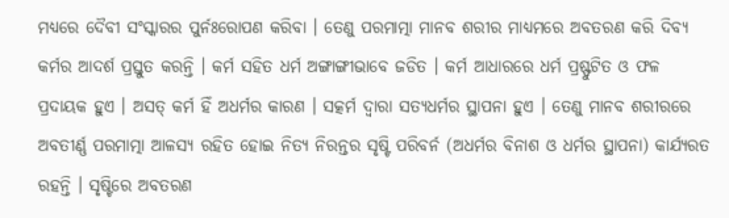ମଧ୍ୟରେ ଦୈବୀ ସଂସ୍କାରର ପୁର୍ନଃରୋପଣ କରିବା । ତେଣୁ ପରମାତ୍ମା ମାନବ ଶରୀର ମାଧ୍ୟମରେ ଅବତରଣ କରି ଦିବ୍ୟ କର୍ମର ଆଦର୍ଶ ପ୍ରସ୍ତୁତ କରନ୍ତି । କର୍ମ ସହିତ ଧର୍ମ ଅଙ୍ଗାଙ୍ଗୀଭାବେ ଜଡିତ । କର୍ମ ଆଧାରରେ ଧର୍ମ ପ୍ରଷ୍ଫୁଟିତ ଓ ଫଳ ପ୍ରଦାୟକ ହୁଏ । ଅସତ୍ କର୍ମ ହିଁ ଅଧର୍ମର କାରଣ । ସତ୍କର୍ମ ଦ୍ୱାରା ସତ୍ୟଧର୍ମର ସ୍ଥାପନା ହୁଏ । ତେଣୁ ମାନବ ଶରୀରରେ ଅବତୀର୍ଣ୍ଣ ପରମାତ୍ମା ଆଳସ୍ୟ ରହିତ ହୋଇ ନିତ୍ୟ ନିରନ୍ତର ସୃଷ୍ଟି ପରିବର୍ନ (ଅଧର୍ମର ବିନାଶ ଓ ଧର୍ମର ସ୍ଥାପନା) କାର୍ଯ୍ୟରତ ରହନ୍ତି । ସୃଷ୍ଟିରେ ଅବତରଣ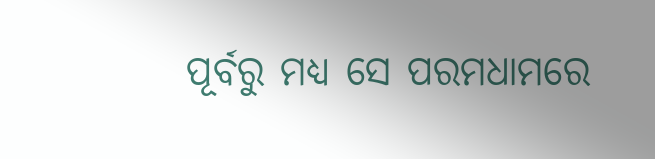ପୂର୍ବରୁ ମଧ୍ୟ ସେ ପରମଧାମରେ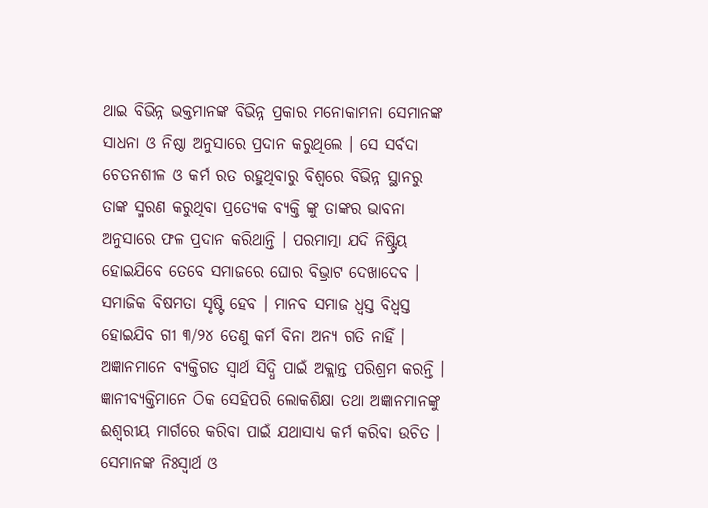ଥାଇ ବିଭିନ୍ନ ଭକ୍ତମାନଙ୍କ ବିଭିନ୍ନ ପ୍ରକାର ମନୋକାମନା ସେମାନଙ୍କ ସାଧନା ଓ ନିଷ୍ଠା ଅନୁସାରେ ପ୍ରଦାନ କରୁଥିଲେ । ସେ ସର୍ବଦା ଚେତନଶୀଳ ଓ କର୍ମ ରତ ରହୁଥିବାରୁ ବିଶ୍ୱରେ ବିଭିନ୍ନ ସ୍ଥାନରୁ ତାଙ୍କ ସ୍ମରଣ କରୁଥିବା ପ୍ରତ୍ୟେକ ବ୍ୟକ୍ତି ଙ୍କୁ ତାଙ୍କର ଭାବନା ଅନୁସାରେ ଫଳ ପ୍ରଦାନ କରିଥାନ୍ତି । ପରମାତ୍ମା ଯଦି ନିଷ୍ଟ୍ରିୟ ହୋଇଯିବେ ତେବେ ସମାଜରେ ଘୋର ବିଭ୍ରାଟ ଦେଖାଦେବ । ସମାଜିକ ବିଷମତା ସୃଷ୍ଟି ହେବ । ମାନବ ସମାଜ ଧ୍ୱସ୍ତ ବିଧ୍ୱସ୍ତ ହୋଇଯିବ ଗୀ ୩/୨୪ ତେଣୁ କର୍ମ ବିନା ଅନ୍ୟ ଗତି ନାହିଁ ।
ଅଜ୍ଞାନମାନେ ବ୍ୟକ୍ତିଗତ ସ୍ବାର୍ଥ ସିଦ୍ଧି ପାଇଁ ଅକ୍ଲାନ୍ତ ପରିଶ୍ରମ କରନ୍ତି । ଜ୍ଞାନୀବ୍ୟକ୍ତିମାନେ ଠିକ ସେହିପରି ଲୋକଶିକ୍ଷା ତଥା ଅଜ୍ଞାନମାନଙ୍କୁ ଈଶ୍ୱରୀୟ ମାର୍ଗରେ କରିବା ପାଇଁ ଯଥାସାଧ୍ୟ କର୍ମ କରିବା ଉଚିତ । ସେମାନଙ୍କ ନିଃସ୍ବାର୍ଥ ଓ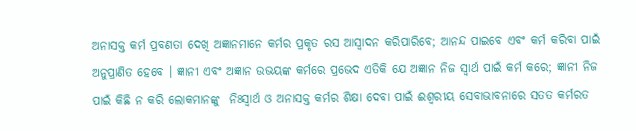ଅନାସକ୍ତ କର୍ମ ପ୍ରବଣତା ଦେଖି ଅଜ୍ଞାନମାନେ କର୍ମର ପ୍ରକୃତ ରସ ଆସ୍ବାଦନ କରିପାରିବେ; ଆନନ୍ଦ ପାଇବେ ଏବଂ କର୍ମ କରିବା ପାଇଁ ଅନୁପ୍ରାଣିତ ହେବେ । ଜ୍ଞାନୀ ଏବଂ ଅଜ୍ଞାନ ଉଭୟଙ୍କ କର୍ମରେ ପ୍ରଭେଦ ଏତିକି ଯେ ଅଜ୍ଞାନ ନିଜ ସ୍ବାର୍ଥ ପାଇଁ କର୍ମ କରେ; ଜ୍ଞାନୀ ନିଜ ପାଇଁ କିଛି ନ କରି ଲୋକମାନଙ୍କୁ  ନିଃସ୍ବାର୍ଥ ଓ ଅନାସକ୍ତ କର୍ମର ଶିକ୍ଷା ଦେବା ପାଇଁ ଈଶ୍ୱରୀୟ ସେବାଭାବନାରେ ସତତ କର୍ମରତ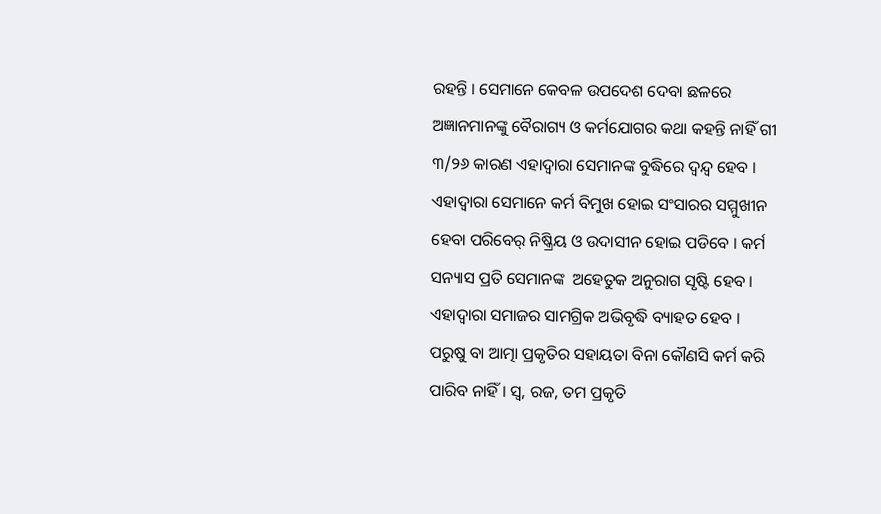ରହନ୍ତି । ସେମାନେ କେବଳ ଉପଦେଶ ଦେବା ଛଳରେ ଅଜ୍ଞାନମାନଙ୍କୁ ବୈରାଗ୍ୟ ଓ କର୍ମଯୋଗର କଥା କହନ୍ତି ନାହିଁ ଗୀ ୩/୨୬ କାରଣ ଏହାଦ୍ୱାରା ସେମାନଙ୍କ ବୁଦ୍ଧିରେ ଦ୍ୱନ୍ଦ୍ୱ ହେବ । ଏହାଦ୍ୱାରା ସେମାନେ କର୍ମ ବିମୁଖ ହୋଇ ସଂସାରର ସମ୍ମୁଖୀନ ହେବା ପରିବେର୍ ନିଷ୍କ୍ରିୟ ଓ ଉଦାସୀନ ହୋଇ ପଡିବେ । କର୍ମ ସନ୍ୟାସ ପ୍ରତି ସେମାନଙ୍କ  ଅହେତୁକ ଅନୁରାଗ ସୃଷ୍ଟି ହେବ । ଏହାଦ୍ୱାରା ସମାଜର ସାମଗ୍ରିକ ଅଭିବୃଦ୍ଧି ବ୍ୟାହତ ହେବ ।
ପରୁଷୁ ବା ଆତ୍ମା ପ୍ରକୃତିର ସହାୟତା ବିନା କୌଣସି କର୍ମ କରି ପାରିବ ନାହିଁ । ସ୍ୱ, ରଜ, ତମ ପ୍ରକୃତି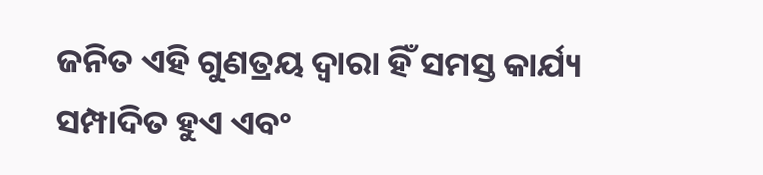ଜନିତ ଏହି ଗୁଣତ୍ରୟ ଦ୍ୱାରା ହିଁ ସମସ୍ତ କାର୍ଯ୍ୟ ସମ୍ପାଦିତ ହୁଏ ଏବଂ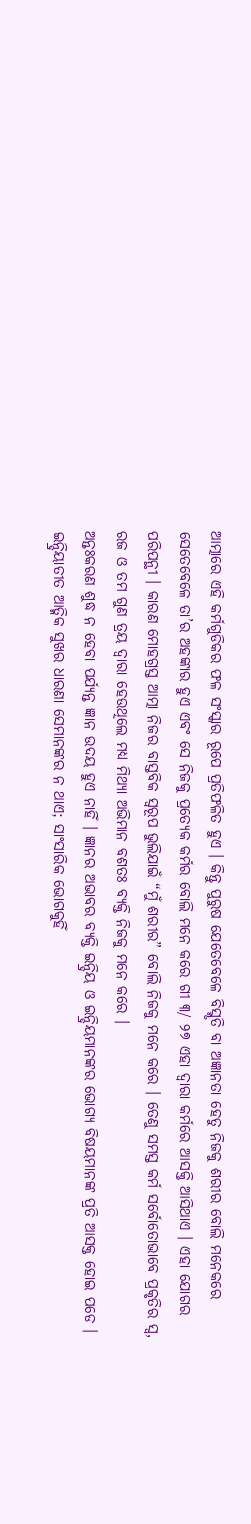ଆତ୍ମାରେ ଏହି କର୍ମଗୁଡିକର ଫଳ ସଂସ୍କାର ରୂପେ ପ୍ରତିଫଳିତ ହୁଏ । କିନ୍ତୁ ପୁରୁଷ ଯେତେବେଳେ ବିସ୍ମୃତି ବା ଅଜ୍ଞାନତା ହେତୁ ନିଜକୁ ଶରୀର ବୋଲି ମନେକରେ ସେତେବେଳେ ତା’ର ଅହଙ୍କାର ହୁଏ ଏବଂ ସେ ନିଜକୁ ପ୍ରତ୍ୟେକ କର୍ମର ବୋଲି ମନେ କରେ ଗୀ ୩/ ୨୭ ଏହା ଦ୍ୱାରା କର୍ମରେ ଆସକ୍ତି ଆସିଥାଏ । ଏହା ଯୋଗର ପରିପନ୍ଥୀ । କାରଣ ମୋହଗ୍ରସ୍ତ ଆତ୍ମା ନିଜର ବାସ୍ତବିକ ସ୍ବରୂପ ଭୁଲିଯାଇଁ “ମୁଁ ଶରୀର” ବୋଲି ନିଜକୁ ମନେ କରେ । ତେଣୁ ସମସ୍ତ କର୍ମ ସର୍ବୋତୋଭାବେ ପ୍ରକୃତିର ସ୍ୱ, ରଜ ଓ ତମ ଗୁଣ ତ୍ରୟ ଦ୍ୱାରା ହେଉଥିଲେ ମଧ୍ୟ ମିଥ୍ୟା ଅଭିମାନ ବଶତଃ ବ୍ୟକ୍ତି ନିଜକୁ ମନେ କରେ ।
ଅନ୍ତଃକରଣ ଶୁଦ୍ଧ ନ ହେବା ପର୍ଯ୍ୟନ୍ତ ଜ୍ଞାନ ଉଦୟ ହୁଏ ନାହିଁ । ଜ୍ଞାନର ଅଭାବର ବ୍ୟକ୍ତି ଇନ୍ଦ୍ରିୟ ଓ ଇନ୍ଦ୍ରିୟମାନଙ୍କର ଭୋଗ୍ୟ ବିଷୟମାନଙ୍କ ପ୍ରତି ଆସକ୍ତ ହୋଇ ପଡେ । ଇନ୍ଦ୍ରିୟାତୀତ ଆତ୍ମିକ ସୁଖର ଧାରଣା ସେମାନଙ୍କର ନ ଥାଏ; ସାଂସାରିକ ଭୋଗକୁହିଁ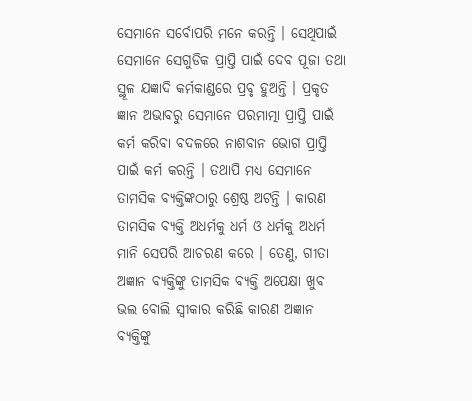ସେମାନେ ସର୍ବୋପରି ମନେ କରନ୍ତି । ସେଥିପାଇଁ ସେମାନେ ସେଗୁଡିକ ପ୍ରାପ୍ତି ପାଇଁ ଦେବ ପୂଜା ତଥା ସ୍ଥୂଳ ଯଜ୍ଞାଦି କର୍ମକାଣ୍ଡରେ ପ୍ରବୃ ହୁଅନ୍ତି । ପ୍ରକୃତ ଜ୍ଞାନ ଅଭାବରୁ ସେମାନେ ପରମାତ୍ମା ପ୍ରାପ୍ତି ପାଇଁ କର୍ମ କରିବା ବଦଳରେ ନାଶବାନ ଭୋଗ ପ୍ରାପ୍ତି ପାଇଁ କର୍ମ କରନ୍ତି । ତଥାପି ମଧ୍ୟ ସେମାନେ ତାମସିକ ବ୍ୟକ୍ତିଙ୍କଠାରୁ ଶ୍ରେଷ୍ଠ ଅଟନ୍ତି । କାରଣ ତାମସିକ ବ୍ୟକ୍ତି ଅଧର୍ମକୁ ଧର୍ମ ଓ ଧର୍ମକୁ ଅଧର୍ମ ମାନି ସେପରି ଆଚରଣ କରେ । ତେଣୁ, ଗୀତା ଅଜ୍ଞାନ ବ୍ୟକ୍ତିଙ୍କୁ ତାମସିକ ବ୍ୟକ୍ତି ଅପେକ୍ଷା ଖୁବ ଭଲ ବୋଲି ସ୍ବୀକାର କରିଛି କାରଣ ଅଜ୍ଞାନ ବ୍ୟକ୍ତିଙ୍କୁ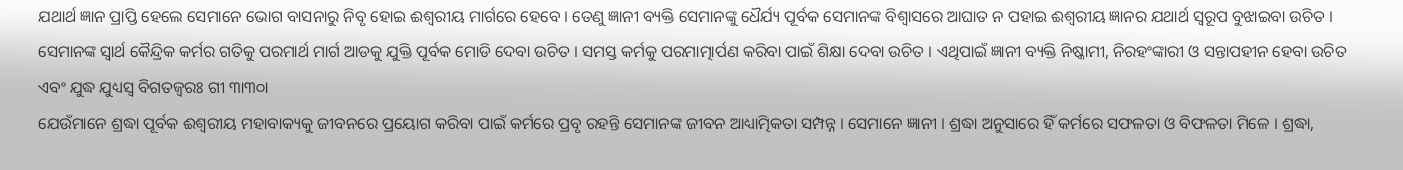ଯଥାର୍ଥ ଜ୍ଞାନ ପ୍ରାପ୍ତି ହେଲେ ସେମାନେ ଭୋଗ ବାସନାରୁ ନିବୃ ହୋଇ ଈଶ୍ୱରୀୟ ମାର୍ଗରେ ହେବେ । ତେଣୁ ଜ୍ଞାନୀ ବ୍ୟକ୍ତି ସେମାନଙ୍କୁ ଧୈର୍ଯ୍ୟ ପୂର୍ବକ ସେମାନଙ୍କ ବିଶ୍ୱାସରେ ଆଘାତ ନ ପହାଇ ଈଶ୍ୱରୀୟ ଜ୍ଞାନର ଯଥାର୍ଥ ସ୍ବରୂପ ବୁଝାଇବା ଉଚିତ । ସେମାନଙ୍କ ସ୍ବାର୍ଥ କୈନ୍ଦ୍ରିକ କର୍ମର ଗତିକୁ ପରମାର୍ଥ ମାର୍ଗ ଆଡକୁ ଯୁକ୍ତି ପୂର୍ବକ ମୋଡି ଦେବା ଉଚିତ । ସମସ୍ତ କର୍ମକୁ ପରମାତ୍ମାର୍ପଣ କରିବା ପାଇଁ ଶିକ୍ଷା ଦେବା ଉଚିତ । ଏଥିପାଇଁ ଜ୍ଞାନୀ ବ୍ୟକ୍ତି ନିଷ୍କାମୀ, ନିରହଂଙ୍କାରୀ ଓ ସନ୍ତାପହୀନ ହେବା ଉଚିତ ଏବଂ ଯୁଦ୍ଧ ଯୁଧ୍ୟସ୍ବ ବିଗତଜ୍ୱରଃ ଗୀ ୩ା୩୦ା
ଯେଉଁମାନେ ଶ୍ରଦ୍ଧା ପୂର୍ବକ ଈଶ୍ୱରୀୟ ମହାବାକ୍ୟକୁ ଜୀବନରେ ପ୍ରୟୋଗ କରିବା ପାଇଁ କର୍ମରେ ପ୍ରବୃ ରହନ୍ତି ସେମାନଙ୍କ ଜୀବନ ଆଧ୍ୟାତ୍ମିକତା ସମ୍ପନ୍ନ । ସେମାନେ ଜ୍ଞାନୀ । ଶ୍ରଦ୍ଧା ଅନୁସାରେ ହିଁ କର୍ମରେ ସଫଳତା ଓ ବିଫଳତା ମିଳେ । ଶ୍ରଦ୍ଧା,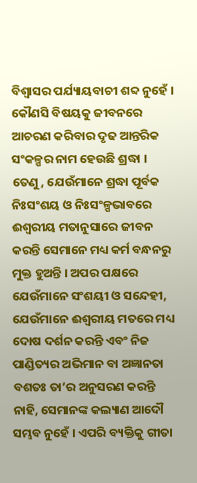ବିଶ୍ୱାସର ପର୍ଯ୍ୟାୟବାଚୀ ଶବ୍ଦ ନୁହେଁ । କୌଣସି ବିଷୟକୁ ଜୀବନରେ ଆଚରଣ କରିବାର ଦୃଢ ଆନ୍ତରିକ ସଂକଳ୍ପର ନାମ ହେଉଛି ଶ୍ରଦ୍ଧା । ତେଣୁ, ଯେଉଁମାନେ ଶ୍ରଦ୍ଧା ପୂର୍ବକ ନିଃସଂଶୟ ଓ ନିଃସଂଳ୍ପଭାବରେ  ଈଶ୍ୱରୀୟ ମତାନୁସାରେ ଜୀବନ କରନ୍ତି ସେମାନେ ମଧ୍ୟ କର୍ମ ବନ୍ଧନରୁ ମୁକ୍ତ ହୁଅନ୍ତି । ଅପର ପକ୍ଷରେ ଯେଉଁମାନେ ସଂଶୟୀ ଓ ସନ୍ଦେହୀ, ଯେଉଁମାନେ ଈଶ୍ୱରୀୟ ମତରେ ମଧ୍ୟ ଦୋଷ ଦର୍ଶନ କରନ୍ତି ଏବଂ ନିଜ ପାଣ୍ଡିତ୍ୟର ଅଭିମାନ ବା ଅଜ୍ଞାନତା ବଶତଃ ତା’ର ଅନୁସରଣ କରନ୍ତି ନାହି, ସେମାନଙ୍କ କଲ୍ୟାଣ ଆଦୌ ସମ୍ଭବ ନୁହେଁ । ଏପରି ବ୍ୟକ୍ତିକୁ ଗୀତା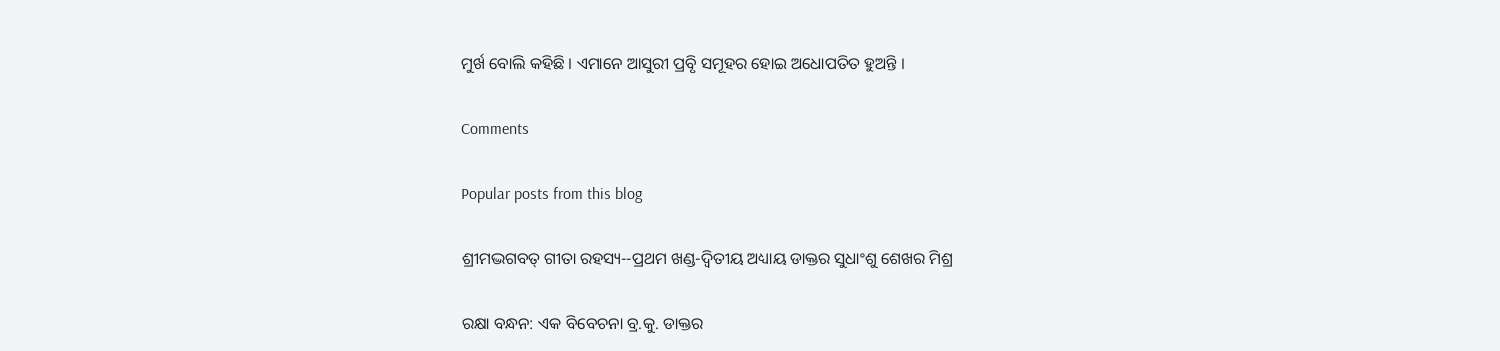ମୁର୍ଖ ବୋଲି କହିଛି । ଏମାନେ ଆସୁରୀ ପ୍ରବୃି ସମୂହର ହୋଇ ଅଧୋପତିତ ହୁଅନ୍ତି ।

Comments

Popular posts from this blog

ଶ୍ରୀମଦ୍ଭଗବତ୍ ଗୀତା ରହସ୍ୟ--ପ୍ରଥମ ଖଣ୍ଡ-ଦ୍ୱିତୀୟ ଅଧ୍ୟାୟ ଡାକ୍ତର ସୁଧାଂଶୁ ଶେଖର ମିଶ୍ର

ରକ୍ଷା ବନ୍ଧନ: ଏକ ବିବେଚନା ବ୍ର.କୁ. ଡାକ୍ତର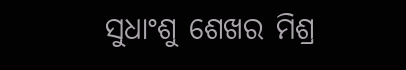ସୁଧାଂଶୁ ଶେଖର ମିଶ୍ର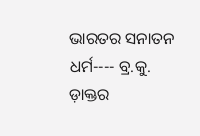ଭାରତର ସନାତନ ଧର୍ମ---- ବ୍ର.କୁ. ଡ଼ାକ୍ତର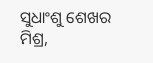ସୁଧାଂଶୁ ଶେଖର ମିଶ୍ର,